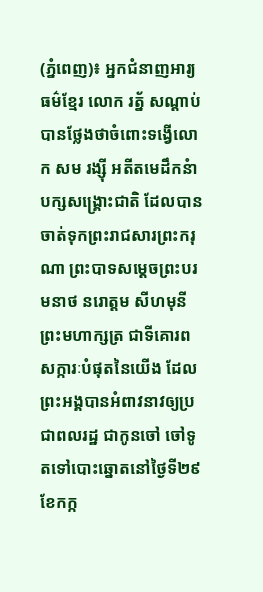(ភ្នំពេញ)៖ អ្នកជំនាញអារ្យធម៌ខ្មែរ លោក រត្ន័ សណ្ដាប់ បានថ្លែងថាចំពោះទង្វើលោក សម រង្ស៊ី អតីតមេដឹកនំាបក្សសង្រ្គោះជាតិ ដែលបានចាត់ទុកព្រះរាជសារព្រះករុណា ព្រះបាទសម្ដេចព្រះបរមនាថ នរោត្ដម សីហមុនី ព្រះមហាក្សត្រ ជាទីគោរពសក្ការៈបំផុតនៃយើង ដែលព្រះអង្គបានអំពាវនាវឲ្យប្រជាពលរដ្ឋ ជាកូនចៅ ចៅទូតទៅបោះឆ្នោតនៅថ្ងៃទី២៩ខែកក្ក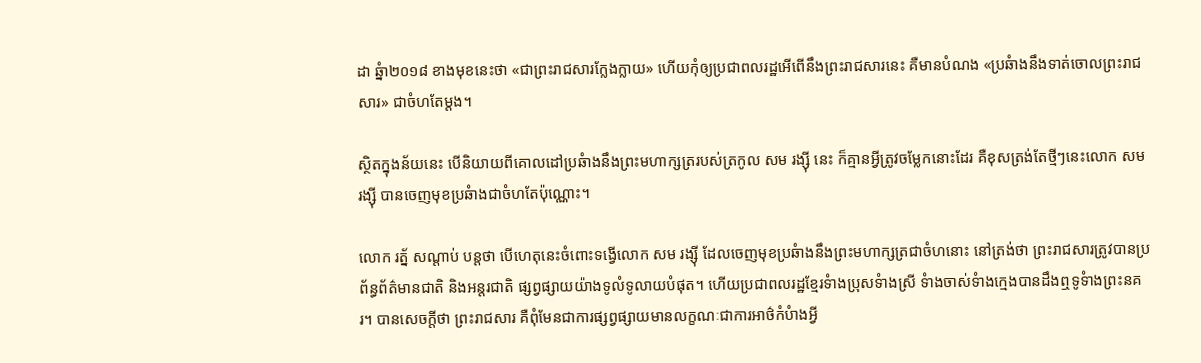ដា ឆ្នំា២០១៨ ខាងមុខនេះថា «ជាព្រះរាជសារក្លែងក្លាយ» ហើយកុំឲ្យប្រជាពលរដ្ឋអើពើនឹងព្រះរាជសារនេះ គឺមានបំណង «ប្រឆំាងនឹងទាត់ចោលព្រះរាជសារ» ជាចំហតែម្ដង។

ស្ថិតក្នុងន័យនេះ បើនិយាយពីគោលដៅប្រឆំាងនឹងព្រះមហាក្សត្ររបស់ត្រកូល សម រង្ស៊ី នេះ ក៏គ្មានអ្វីត្រូវចម្លែកនោះដែរ គឺខុសត្រង់តែថ្មីៗនេះលោក សម រង្ស៊ី បានចេញមុខប្រឆំាងជាចំហតែប៉ុណ្ណោះ។

លោក រត្ន័ សណ្ដាប់ បន្ដថា បើហេតុនេះចំពោះទង្វើលោក សម រង្ស៊ី ដែលចេញមុខប្រឆំាងនឹងព្រះមហាក្សត្រជាចំហនោះ នៅត្រង់ថា ព្រះរាជសារត្រូវបានប្រព័ន្ធព័ត៌មានជាតិ និងអន្ដរជាតិ ផ្សព្វផ្សាយយ៉ាងទូលំទូលាយបំផុត។ ហើយប្រជាពលរដ្ឋខ្មែរទំាងប្រុសទំាងស្រី ទំាងចាស់ទំាងក្មេងបានដឹងឮទូទំាងព្រះនគរ។ បានសេចក្ដីថា ព្រះរាជសារ គឺពុំមែនជាការផ្សព្វផ្សាយមានលក្ខណៈជាការអាថ៌កំបំាងអ្វី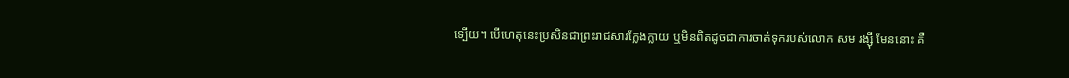ទ្បើយ។ បើហេតុនេះប្រសិនជាព្រះរាជសារក្លែងក្លាយ ឬមិនពិតដូចជាការចាត់ទុករបស់លោក សម រង្ស៊ី មែននោះ គឺ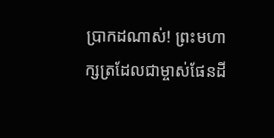ប្រាកដណាស់! ព្រះមហាក្សត្រដែលជាម្ចាស់ផែនដី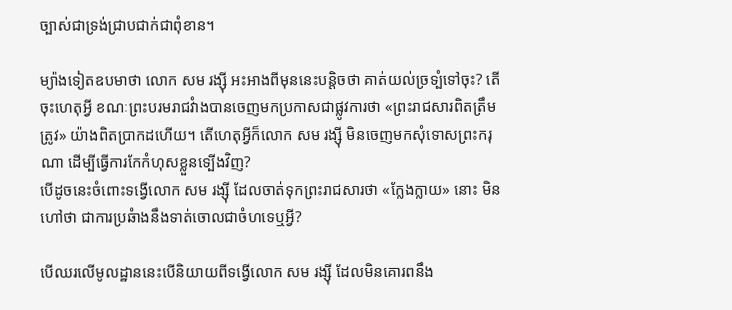ច្បាស់ជាទ្រង់ជា្របជាក់ជាពុំខាន។

ម្យ៉ាងទៀតឧបមាថា លោក សម រង្ស៊ី អះអាងពីមុននេះបន្ដិចថា គាត់យល់ច្រទ្បំទៅចុះ? តើចុះហេតុអ្វី ខណៈព្រះបរមរាជវំាងបានចេញមកប្រកាសជាផ្លូវការថា «ព្រះរាជសារពិតត្រឹមត្រូវ» យ៉ាងពិតប្រាកដហើយ។ តើហេតុអ្វីក៏លោក សម រង្ស៊ី មិនចេញមកសុំទោសព្រះករុណា ដើម្បីធ្វើការកែកំហុសខ្លួនទ្បើងវិញ?
បើដូចនេះចំពោះទង្វើលោក សម រង្ស៊ី ដែលចាត់ទុកព្រះរាជសារថា «ក្លែងក្លាយ» នោះ មិនហៅថា ជាការប្រឆំាងនឹងទាត់ចោលជាចំហទេឬអ្វី?

បើឈរលើមូលដ្ឋាននេះបើនិយាយពីទង្វើលោក សម រង្ស៊ី ដែលមិនគោរពនឹង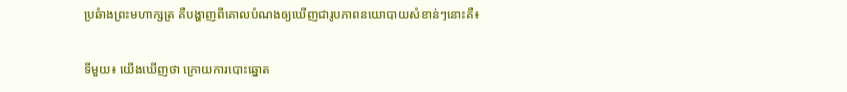ប្រឆំាងព្រះមហាក្សត្រ គឺបង្ហាញពីគោលបំណងឲ្យឃើញជារូបភាពនយោបាយសំខាន់ៗនោះគឺ៖

ទីមួយ៖ យើងឃើញថា ក្រោយការបោះឆ្នោត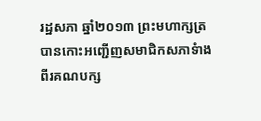រដ្ឋសភា ឆ្នាំ២០១៣ ព្រះមហាក្សត្របានកោះអញ្ជើញសមាជិកសភាទំាងពីរគណបក្ស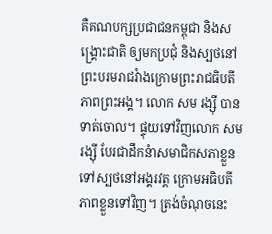គឺគណបក្សប្រជាជនកម្ពុជា និងសង្រ្គោះជាតិ ឲ្យមកប្រជុំ និងស្បថនៅព្រះបរមរាជវំាងក្រោមព្រះរាជធិបតីភាពព្រះអង្គ។ លោក សម រង្ស៊ី បានទាត់ចោល។ ផ្ទុយទៅវិញលោក សម រង្ស៊ី បែរជាដឹកនំាសមាជិកសភាខ្លួន ទៅស្បថនៅអង្គរវត្ដ ក្រោមអធិបតីភាពខ្លួនទៅវិញ។ ត្រង់ចំណុចនេះ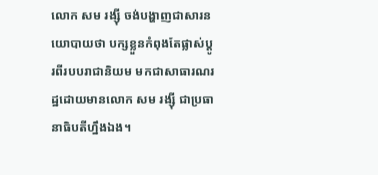លោក សម រង្ស៊ី ចង់បង្ហាញជាសារនយោបាយថា បក្សខ្លួនកំពុងតែផ្លាស់ប្ដូរពីរបបរាជានិយម មកជាសាធារណរដ្ឋដោយមានលោក សម រង្ស៊ី ជាប្រធានាធិបតីហ្នឹងឯង។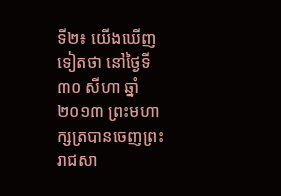ទី២៖ យើងឃើញទៀតថា នៅថ្ងៃទី៣០ សីហា ឆ្នាំ២០១៣ ព្រះមហាក្សត្របានចេញព្រះរាជសា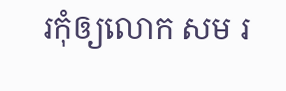រកុំឲ្យលោក សម រ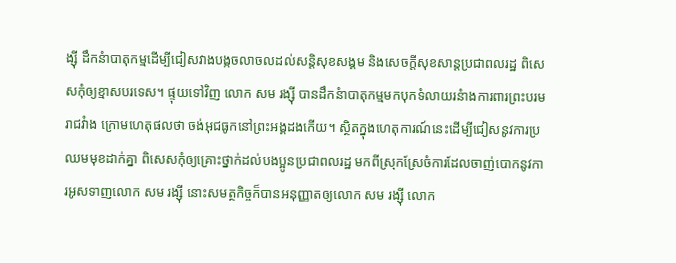ង្ស៊ី ដឹកនំាបាតុកម្មដើម្បីជៀសវាងបង្កចលាចលដល់សន្ដិសុខសង្គម និងសេចក្ដីសុខសាន្ដប្រជាពលរដ្ឋ ពិសេសកុំឲ្យខ្មាសបរទេស។ ផ្ទុយទៅវិញ លោក សម រង្ស៊ី បានដឹកនំាបាតុកម្មមកបុកទំលាយរនំាងការពារព្រះបរមរាជវំាង ក្រោមហេតុផលថា ចង់អុជធូកនៅព្រះអង្គដងកើយ។ ស្ថិតក្នុងហេតុការណ៍នេះដើម្បីជៀសនូវការប្រឈមមុខដាក់គ្នា ពិសេសកុំឲ្យគ្រោះថ្នាក់ដល់បងប្អូនប្រជាពលរដ្ឋ មកពីស្រុកស្រែចំការដែលចាញ់បោកនូវការអូសទាញលោក សម រង្ស៊ី នោះសមត្ថកិច្ចក៏បានអនុញ្ញាតឲ្យលោក សម រង្ស៊ី លោក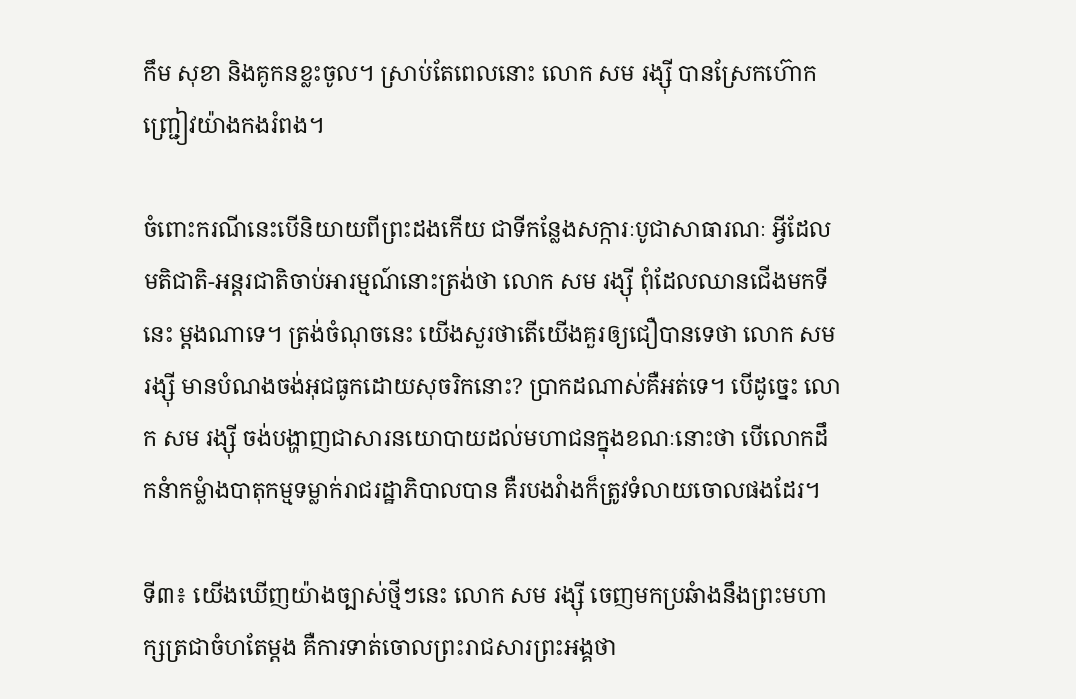កឹម សុខា និងគូកនខ្លះចូល។ ស្រាប់តែពេលនោះ លោក សម រង្ស៊ី បានស្រែកហ៊ោកញ្ជ្រៀវយ៉ាងកងរំពង។

ចំពោះករណីនេះបើនិយាយពីព្រះដងកើយ ជាទីកន្លែងសក្ការៈបូជាសាធារណៈ អ្វីដែលមតិជាតិ-អន្ដរជាតិចាប់អារម្មណ៍នោះត្រង់ថា លោក សម រង្ស៊ី ពុំដែលឈានជើងមកទីនេះ ម្ដងណាទេ។ ត្រង់ចំណុចនេះ យើងសួរថាតើយើងគួរឲ្យជឿបានទេថា លោក សម រង្ស៊ី មានបំណងចង់អុជធូកដោយសុចរិកនោះ? ប្រាកដណាស់គឺអត់ទេ។ បើដូច្នេះ លោក សម រង្ស៊ី ចង់បង្ហាញជាសារនយោបាយដល់មហាជនក្នុងខណៈនោះថា បើលោកដឹកនំាកម្លំាងបាតុកម្មទម្លាក់រាជរដ្ឋាភិបាលបាន គឺរបងវំាងក៏ត្រូវទំលាយចោលផងដែរ។

ទី៣៖ យើងឃើញយ៉ាងច្បាស់ថ្មីៗនេះ លោក សម រង្ស៊ី ចេញមកប្រឆំាងនឹងព្រះមហាក្សត្រជាចំហតែម្ដង គឺការទាត់ចោលព្រះរាជសារព្រះអង្គថា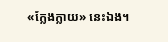«ក្លែងក្លាយ» នេះឯង។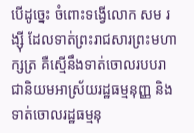បើដូច្នេះ ចំពោះទង្វើលោក សម រង្ស៊ី ដែលទាត់ព្រះរាជសារព្រះមហាក្សត្រ គឺស្មើនឹងទាត់ចោលរបបរាជានិយមអាស្រ័យរដ្ឋធម្មនុញ្ញ និងទាត់ចោលរដ្ឋធម្មនុ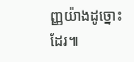ញ្ញយ៉ាងដូច្នោះដែរ៕